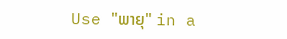Use "ພາຍຸ" in a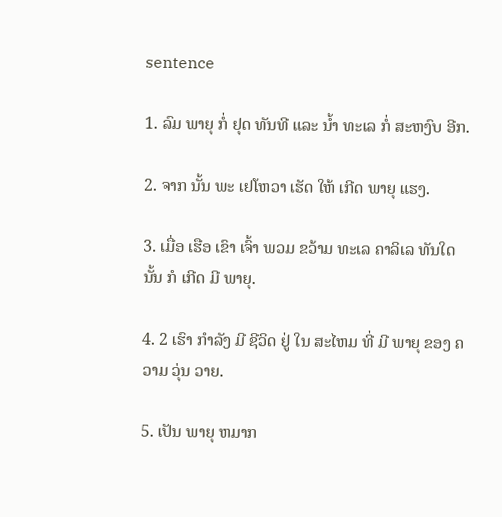sentence

1. ລົມ ພາຍຸ ກໍ່ ຢຸດ ທັນທີ ແລະ ນໍ້າ ທະເລ ກໍ່ ສະຫງົບ ອີກ.

2. ຈາກ ນັ້ນ ພະ ເຢໂຫວາ ເຮັດ ໃຫ້ ເກີດ ພາຍຸ ແຮງ.

3. ເມື່ອ ເຮືອ ເຂົາ ເຈົ້າ ພວມ ຂວ້າມ ທະເລ ຄາລິເລ ທັນໃດ ນັ້ນ ກໍ ເກີດ ມີ ພາຍຸ.

4. 2 ເຮົາ ກໍາລັງ ມີ ຊີວິດ ຢູ່ ໃນ ສະໄຫມ ທີ່ ມີ ພາຍຸ ຂອງ ຄວາມ ວຸ່ນ ວາຍ.

5. ເປັນ ພາຍຸ ຫມາກ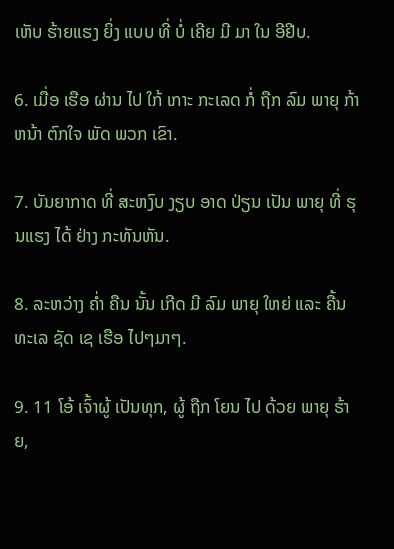ເຫັບ ຮ້າຍແຮງ ຍິ່ງ ແບບ ທີ່ ບໍ່ ເຄີຍ ມີ ມາ ໃນ ອີຢີບ.

6. ເມື່ອ ເຮືອ ຜ່ານ ໄປ ໃກ້ ເກາະ ກະເລດ ກໍ່ ຖືກ ລົມ ພາຍຸ ກ້າ ຫນ້າ ຕົກໃຈ ພັດ ພວກ ເຂົາ.

7. ບັນຍາກາດ ທີ່ ສະຫງົບ ງຽບ ອາດ ປ່ຽນ ເປັນ ພາຍຸ ທີ່ ຮຸນແຮງ ໄດ້ ຢ່າງ ກະທັນຫັນ.

8. ລະຫວ່າງ ຄໍ່າ ຄືນ ນັ້ນ ເກີດ ມີ ລົມ ພາຍຸ ໃຫຍ່ ແລະ ຄື້ນ ທະເລ ຊັດ ເຊ ເຮືອ ໄປໆມາໆ.

9. 11 ໂອ້ ເຈົ້າຜູ້ ເປັນທຸກ, ຜູ້ ຖືກ ໂຍນ ໄປ ດ້ວຍ ພາຍຸ ຮ້າຍ,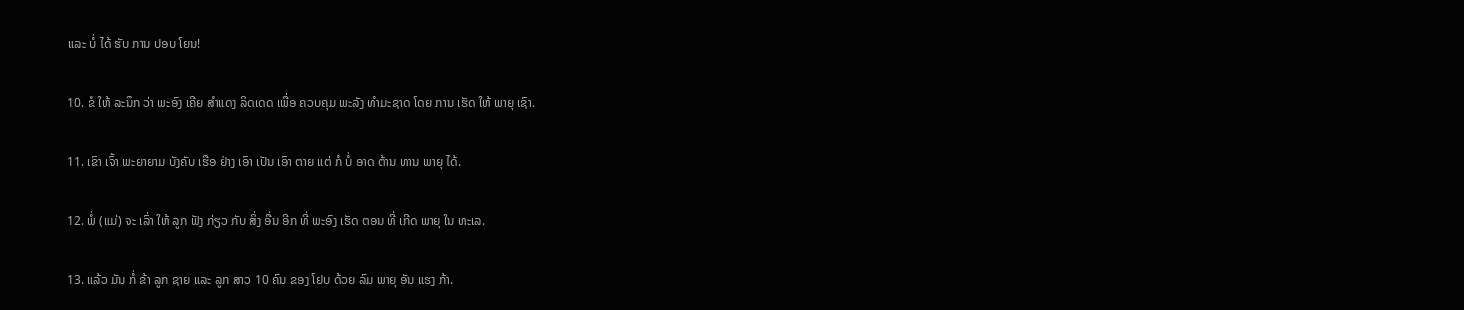ແລະ ບໍ່ ໄດ້ ຮັບ ການ ປອບ ໂຍນ!

10. ຂໍ ໃຫ້ ລະນຶກ ວ່າ ພະອົງ ເຄີຍ ສໍາແດງ ລິດເດດ ເພື່ອ ຄວບຄຸມ ພະລັງ ທໍາມະຊາດ ໂດຍ ການ ເຮັດ ໃຫ້ ພາຍຸ ເຊົາ.

11. ເຂົາ ເຈົ້າ ພະຍາຍາມ ບັງຄັບ ເຮືອ ຢ່າງ ເອົາ ເປັນ ເອົາ ຕາຍ ແຕ່ ກໍ ບໍ່ ອາດ ຕ້ານ ທານ ພາຍຸ ໄດ້.

12. ພໍ່ (ແມ່) ຈະ ເລົ່າ ໃຫ້ ລູກ ຟັງ ກ່ຽວ ກັບ ສິ່ງ ອື່ນ ອີກ ທີ່ ພະອົງ ເຮັດ ຕອນ ທີ່ ເກີດ ພາຍຸ ໃນ ທະເລ.

13. ແລ້ວ ມັນ ກໍ່ ຂ້າ ລູກ ຊາຍ ແລະ ລູກ ສາວ 10 ຄົນ ຂອງ ໂຢບ ດ້ວຍ ລົມ ພາຍຸ ອັນ ແຮງ ກ້າ.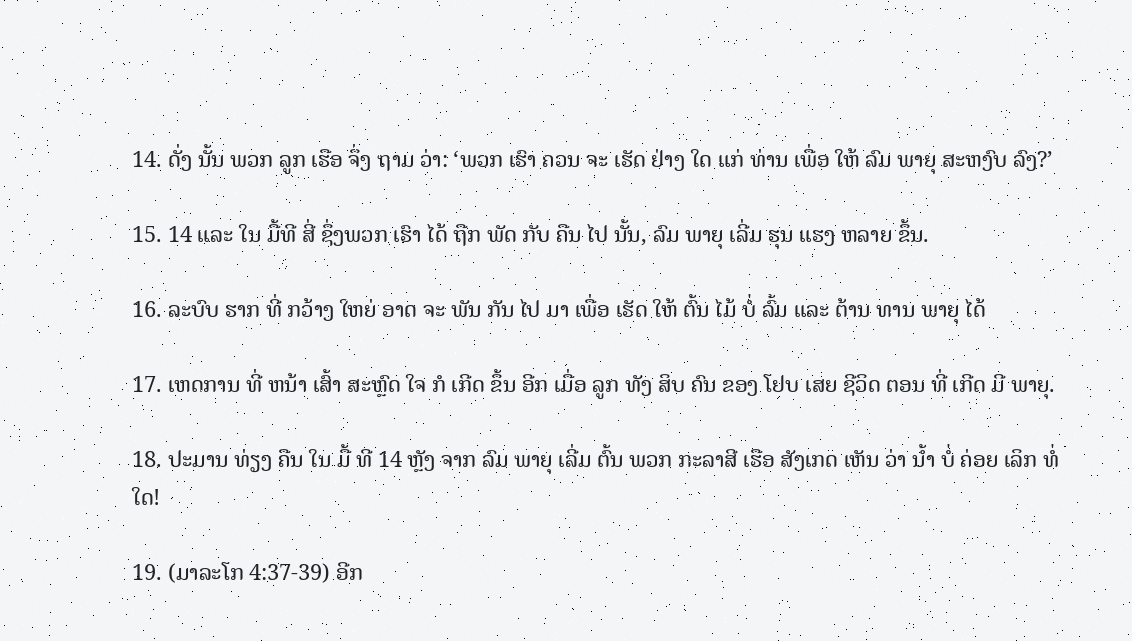14. ດັ່ງ ນັ້ນ ພວກ ລູກ ເຮືອ ຈຶ່ງ ຖາມ ວ່າ: ‘ພວກ ເຮົາ ຄວນ ຈະ ເຮັດ ຢ່າງ ໃດ ແກ່ ທ່ານ ເພື່ອ ໃຫ້ ລົມ ພາຍຸ ສະຫງົບ ລົງ?’

15. 14 ແລະ ໃນ ມື້ທີ ສີ່ ຊຶ່ງພວກ ເຮົາ ໄດ້ ຖືກ ພັດ ກັບ ຄືນ ໄປ ນັ້ນ, ລົມ ພາຍຸ ເລີ່ມ ຮຸນ ແຮງ ຫລາຍ ຂຶ້ນ.

16. ລະບົບ ຮາກ ທີ່ ກວ້າງ ໃຫຍ່ ອາດ ຈະ ພັນ ກັນ ໄປ ມາ ເພື່ອ ເຮັດ ໃຫ້ ຕົ້ນ ໄມ້ ບໍ່ ລົ້ມ ແລະ ຕ້ານ ທານ ພາຍຸ ໄດ້

17. ເຫດການ ທີ່ ຫນ້າ ເສົ້າ ສະຫຼົດ ໃຈ ກໍ ເກີດ ຂຶ້ນ ອີກ ເມື່ອ ລູກ ທັງ ສິບ ຄົນ ຂອງ ໂຢບ ເສຍ ຊີວິດ ຕອນ ທີ່ ເກີດ ມີ ພາຍຸ.

18. ປະມານ ທ່ຽງ ຄືນ ໃນ ມື້ ທີ 14 ຫຼັງ ຈາກ ລົມ ພາຍຸ ເລີ່ມ ຕົ້ນ ພວກ ກະລາສີ ເຮືອ ສັງເກດ ເຫັນ ວ່າ ນໍ້າ ບໍ່ ຄ່ອຍ ເລິກ ທໍ່ ໃດ!

19. (ມາລະໂກ 4:37-39) ອີກ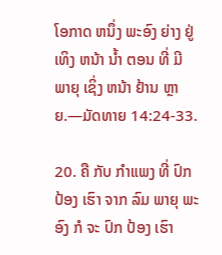ໂອກາດ ຫນຶ່ງ ພະອົງ ຍ່າງ ຢູ່ ເທິງ ຫນ້າ ນໍ້າ ຕອນ ທີ່ ມີ ພາຍຸ ເຊິ່ງ ຫນ້າ ຢ້ານ ຫຼາຍ.—ມັດທາຍ 14:24-33.

20. ຄື ກັບ ກໍາແພງ ທີ່ ປົກ ປ້ອງ ເຮົາ ຈາກ ລົມ ພາຍຸ ພະອົງ ກໍ ຈະ ປົກ ປ້ອງ ເຮົາ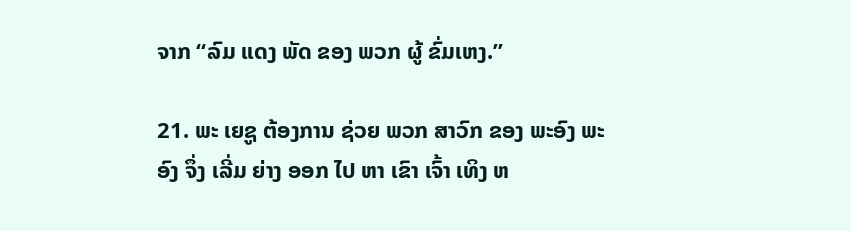ຈາກ “ລົມ ແດງ ພັດ ຂອງ ພວກ ຜູ້ ຂົ່ມເຫງ.”

21. ພະ ເຍຊູ ຕ້ອງການ ຊ່ວຍ ພວກ ສາວົກ ຂອງ ພະອົງ ພະອົງ ຈຶ່ງ ເລີ່ມ ຍ່າງ ອອກ ໄປ ຫາ ເຂົາ ເຈົ້າ ເທິງ ຫ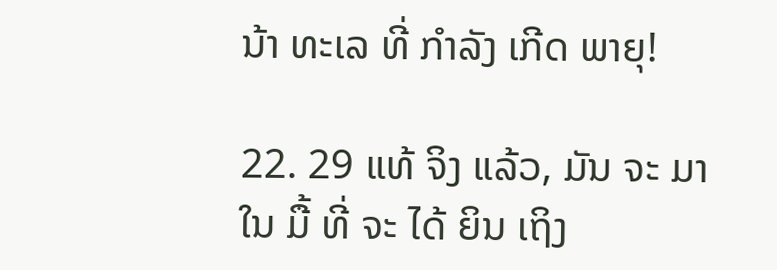ນ້າ ທະເລ ທີ່ ກໍາລັງ ເກີດ ພາຍຸ!

22. 29 ແທ້ ຈິງ ແລ້ວ, ມັນ ຈະ ມາ ໃນ ມື້ ທີ່ ຈະ ໄດ້ ຍິນ ເຖິງ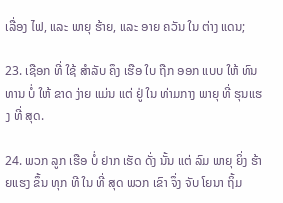ເລື່ອງ ໄຟ, ແລະ ພາຍຸ ຮ້າຍ, ແລະ ອາຍ ຄວັນ ໃນ ຕ່າງ ແດນ;

23. ເຊືອກ ທີ່ ໃຊ້ ສໍາລັບ ຄຶງ ເຮືອ ໃບ ຖືກ ອອກ ແບບ ໃຫ້ ທົນ ທານ ບໍ່ ໃຫ້ ຂາດ ງ່າຍ ແມ່ນ ແຕ່ ຢູ່ ໃນ ທ່າມກາງ ພາຍຸ ທີ່ ຮຸນແຮງ ທີ່ ສຸດ.

24. ພວກ ລູກ ເຮືອ ບໍ່ ຢາກ ເຮັດ ດັ່ງ ນັ້ນ ແຕ່ ລົມ ພາຍຸ ຍິ່ງ ຮ້າຍແຮງ ຂຶ້ນ ທຸກ ທີ ໃນ ທີ່ ສຸດ ພວກ ເຂົາ ຈຶ່ງ ຈັບ ໂຍນາ ຖິ້ມ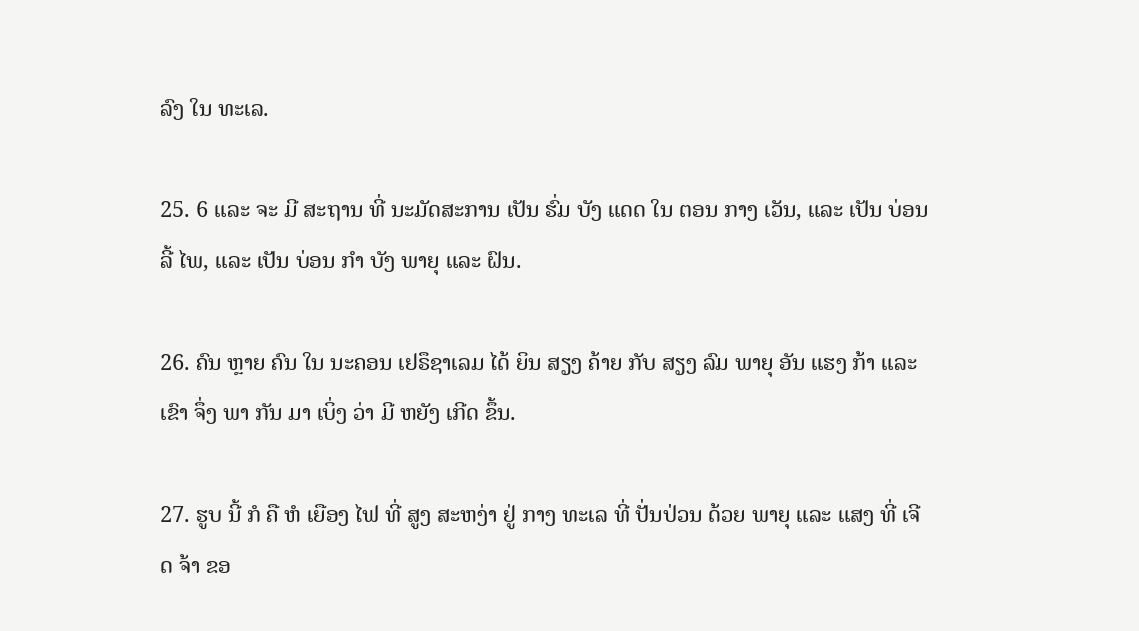ລົງ ໃນ ທະເລ.

25. 6 ແລະ ຈະ ມີ ສະຖານ ທີ່ ນະມັດສະການ ເປັນ ຮົ່ມ ບັງ ແດດ ໃນ ຕອນ ກາງ ເວັນ, ແລະ ເປັນ ບ່ອນ ລີ້ ໄພ, ແລະ ເປັນ ບ່ອນ ກໍາ ບັງ ພາຍຸ ແລະ ຝົນ.

26. ຄົນ ຫຼາຍ ຄົນ ໃນ ນະຄອນ ເຢຣຶຊາເລມ ໄດ້ ຍິນ ສຽງ ຄ້າຍ ກັບ ສຽງ ລົມ ພາຍຸ ອັນ ແຮງ ກ້າ ແລະ ເຂົາ ຈຶ່ງ ພາ ກັນ ມາ ເບິ່ງ ວ່າ ມີ ຫຍັງ ເກີດ ຂຶ້ນ.

27. ຮູບ ນີ້ ກໍ ຄື ຫໍ ເຍືອງ ໄຟ ທີ່ ສູງ ສະຫງ່າ ຢູ່ ກາງ ທະເລ ທີ່ ປັ່ນປ່ວນ ດ້ວຍ ພາຍຸ ແລະ ແສງ ທີ່ ເຈີດ ຈ້າ ຂອ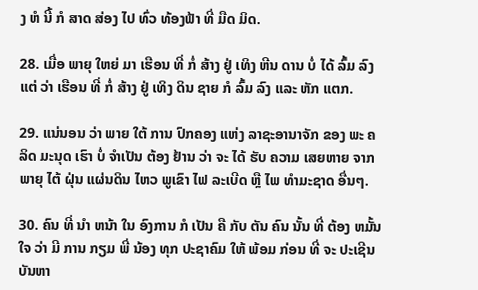ງ ຫໍ ນີ້ ກໍ ສາດ ສ່ອງ ໄປ ທົ່ວ ທ້ອງຟ້າ ທີ່ ມືດ ມິດ.

28. ເມື່ອ ພາຍຸ ໃຫຍ່ ມາ ເຮືອນ ທີ່ ກໍ່ ສ້າງ ຢູ່ ເທິງ ຫີນ ດານ ບໍ່ ໄດ້ ລົ້ມ ລົງ ແຕ່ ວ່າ ເຮືອນ ທີ່ ກໍ່ ສ້າງ ຢູ່ ເທິງ ດິນ ຊາຍ ກໍ ລົ້ມ ລົງ ແລະ ຫັກ ແຕກ.

29. ແນ່ນອນ ວ່າ ພາຍ ໃຕ້ ການ ປົກຄອງ ແຫ່ງ ລາຊະອານາຈັກ ຂອງ ພະ ຄລິດ ມະນຸດ ເຮົາ ບໍ່ ຈໍາເປັນ ຕ້ອງ ຢ້ານ ວ່າ ຈະ ໄດ້ ຮັບ ຄວາມ ເສຍຫາຍ ຈາກ ພາຍຸ ໄຕ້ ຝຸ່ນ ແຜ່ນດິນ ໄຫວ ພູເຂົາ ໄຟ ລະເບີດ ຫຼື ໄພ ທໍາມະຊາດ ອື່ນໆ.

30. ຄົນ ທີ່ ນໍາ ຫນ້າ ໃນ ອົງການ ກໍ ເປັນ ຄື ກັບ ຕັນ ຄົນ ນັ້ນ ທີ່ ຕ້ອງ ຫມັ້ນ ໃຈ ວ່າ ມີ ການ ກຽມ ພີ່ ນ້ອງ ທຸກ ປະຊາຄົມ ໃຫ້ ພ້ອມ ກ່ອນ ທີ່ ຈະ ປະເຊີນ ບັນຫາ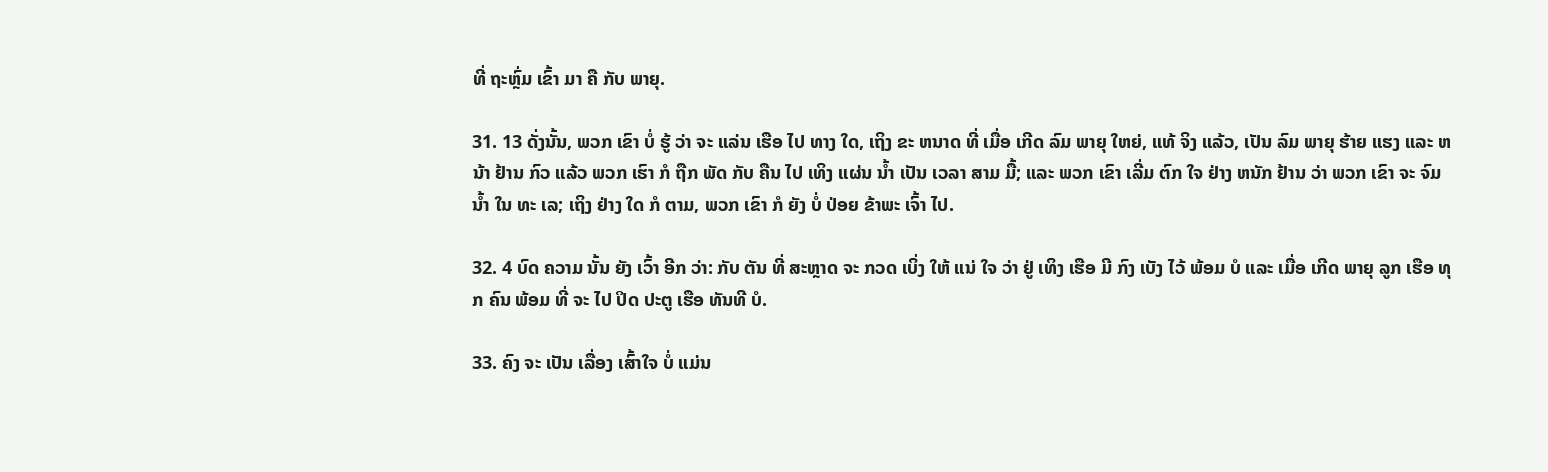ທີ່ ຖະຫຼົ່ມ ເຂົ້າ ມາ ຄື ກັບ ພາຍຸ.

31. 13 ດັ່ງນັ້ນ, ພວກ ເຂົາ ບໍ່ ຮູ້ ວ່າ ຈະ ແລ່ນ ເຮືອ ໄປ ທາງ ໃດ, ເຖິງ ຂະ ຫນາດ ທີ່ ເມື່ອ ເກີດ ລົມ ພາຍຸ ໃຫຍ່, ແທ້ ຈິງ ແລ້ວ, ເປັນ ລົມ ພາຍຸ ຮ້າຍ ແຮງ ແລະ ຫນ້າ ຢ້ານ ກົວ ແລ້ວ ພວກ ເຮົາ ກໍ ຖືກ ພັດ ກັບ ຄືນ ໄປ ເທິງ ແຜ່ນ ນ້ຳ ເປັນ ເວລາ ສາມ ມື້; ແລະ ພວກ ເຂົາ ເລີ່ມ ຕົກ ໃຈ ຢ່າງ ຫນັກ ຢ້ານ ວ່າ ພວກ ເຂົາ ຈະ ຈົມ ນ້ຳ ໃນ ທະ ເລ; ເຖິງ ຢ່າງ ໃດ ກໍ ຕາມ, ພວກ ເຂົາ ກໍ ຍັງ ບໍ່ ປ່ອຍ ຂ້າພະ ເຈົ້າ ໄປ.

32. 4 ບົດ ຄວາມ ນັ້ນ ຍັງ ເວົ້າ ອີກ ວ່າ: ກັບ ຕັນ ທີ່ ສະຫຼາດ ຈະ ກວດ ເບິ່ງ ໃຫ້ ແນ່ ໃຈ ວ່າ ຢູ່ ເທິງ ເຮືອ ມີ ກົງ ເບັງ ໄວ້ ພ້ອມ ບໍ ແລະ ເມື່ອ ເກີດ ພາຍຸ ລູກ ເຮືອ ທຸກ ຄົນ ພ້ອມ ທີ່ ຈະ ໄປ ປິດ ປະຕູ ເຮືອ ທັນທີ ບໍ.

33. ຄົງ ຈະ ເປັນ ເລື່ອງ ເສົ້າໃຈ ບໍ່ ແມ່ນ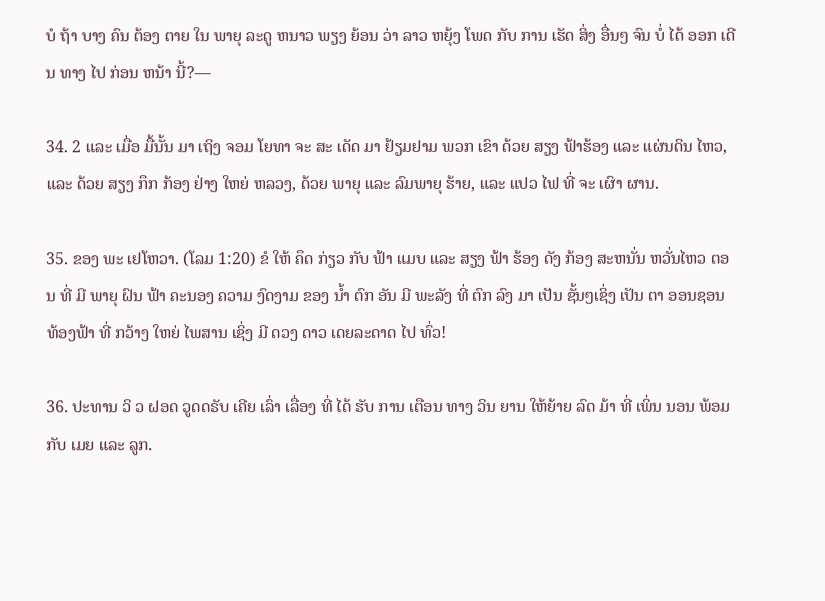ບໍ ຖ້າ ບາງ ຄົນ ຕ້ອງ ຕາຍ ໃນ ພາຍຸ ລະດູ ຫນາວ ພຽງ ຍ້ອນ ວ່າ ລາວ ຫຍຸ້ງ ໂພດ ກັບ ການ ເຮັດ ສິ່ງ ອື່ນໆ ຈົນ ບໍ່ ໄດ້ ອອກ ເດີນ ທາງ ໄປ ກ່ອນ ຫນ້າ ນີ້?—

34. 2 ແລະ ເມື່ອ ມື້ນັ້ນ ມາ ເຖິງ ຈອມ ໂຍທາ ຈະ ສະ ເດັດ ມາ ຢ້ຽມຢາມ ພວກ ເຂົາ ດ້ວຍ ສຽງ ຟ້າຮ້ອງ ແລະ ແຜ່ນດິນ ໄຫວ, ແລະ ດ້ວຍ ສຽງ ກຶກ ກ້ອງ ຢ່າງ ໃຫຍ່ ຫລວງ, ດ້ວຍ ພາຍຸ ແລະ ລົມພາຍຸ ຮ້າຍ, ແລະ ແປວ ໄຟ ທີ່ ຈະ ເຜົາ ຜານ.

35. ຂອງ ພະ ເຢໂຫວາ. (ໂລມ 1:20) ຂໍ ໃຫ້ ຄຶດ ກ່ຽວ ກັບ ຟ້າ ແມບ ແລະ ສຽງ ຟ້າ ຮ້ອງ ດັງ ກ້ອງ ສະຫນັ່ນ ຫວັ່ນໄຫວ ຕອນ ທີ່ ມີ ພາຍຸ ຝົນ ຟ້າ ຄະນອງ ຄວາມ ງົດງາມ ຂອງ ນໍ້າ ຕົກ ອັນ ມີ ພະລັງ ທີ່ ຕົກ ລົງ ມາ ເປັນ ຊັ້ນໆເຊິ່ງ ເປັນ ຕາ ອອນຊອນ ທ້ອງຟ້າ ທີ່ ກວ້າງ ໃຫຍ່ ໄພສານ ເຊິ່ງ ມີ ດວງ ດາວ ເດຍລະດາດ ໄປ ທົ່ວ!

36. ປະທານ ວິ ວ ຝອດ ວູດດຣັບ ເຄີຍ ເລົ່າ ເລື່ອງ ທີ່ ໄດ້ ຮັບ ການ ເຕືອນ ທາງ ວິນ ຍານ ໃຫ້ຍ້າຍ ລົດ ມ້າ ທີ່ ເພິ່ນ ນອນ ພ້ອມ ກັບ ເມຍ ແລະ ລູກ.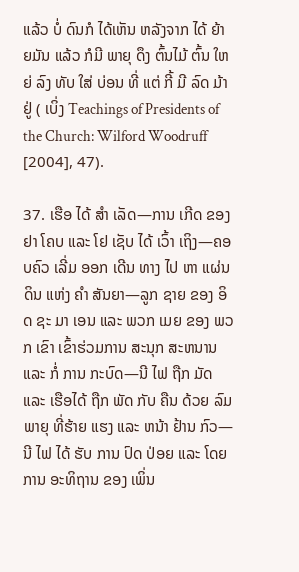ແລ້ວ ບໍ່ ດົນກໍ ໄດ້ເຫັນ ຫລັງຈາກ ໄດ້ ຍ້າຍມັນ ແລ້ວ ກໍມີ ພາຍຸ ດຶງ ຕົ້ນໄມ້ ຕົ້ນ ໃຫຍ່ ລົງ ທັບ ໃສ່ ບ່ອນ ທີ່ ແຕ່ ກີ້ ມີ ລົດ ມ້າ ຢູ່ ( ເບິ່ງ Teachings of Presidents of the Church: Wilford Woodruff [2004], 47).

37. ເຮືອ ໄດ້ ສໍາ ເລັດ—ການ ເກີດ ຂອງ ຢາ ໂຄບ ແລະ ໂຢ ເຊັບ ໄດ້ ເວົ້າ ເຖິງ—ຄອບຄົວ ເລີ່ມ ອອກ ເດີນ ທາງ ໄປ ຫາ ແຜ່ນດິນ ແຫ່ງ ຄໍາ ສັນຍາ—ລູກ ຊາຍ ຂອງ ອິດ ຊະ ມາ ເອນ ແລະ ພວກ ເມຍ ຂອງ ພວກ ເຂົາ ເຂົ້າຮ່ວມການ ສະນຸກ ສະຫນານ ແລະ ກໍ່ ການ ກະບົດ—ນີ ໄຟ ຖືກ ມັດ ແລະ ເຮືອໄດ້ ຖືກ ພັດ ກັບ ຄືນ ດ້ວຍ ລົມພາຍຸ ທີ່ຮ້າຍ ແຮງ ແລະ ຫນ້າ ຢ້ານ ກົວ—ນີ ໄຟ ໄດ້ ຮັບ ການ ປົດ ປ່ອຍ ແລະ ໂດຍ ການ ອະທິຖານ ຂອງ ເພິ່ນ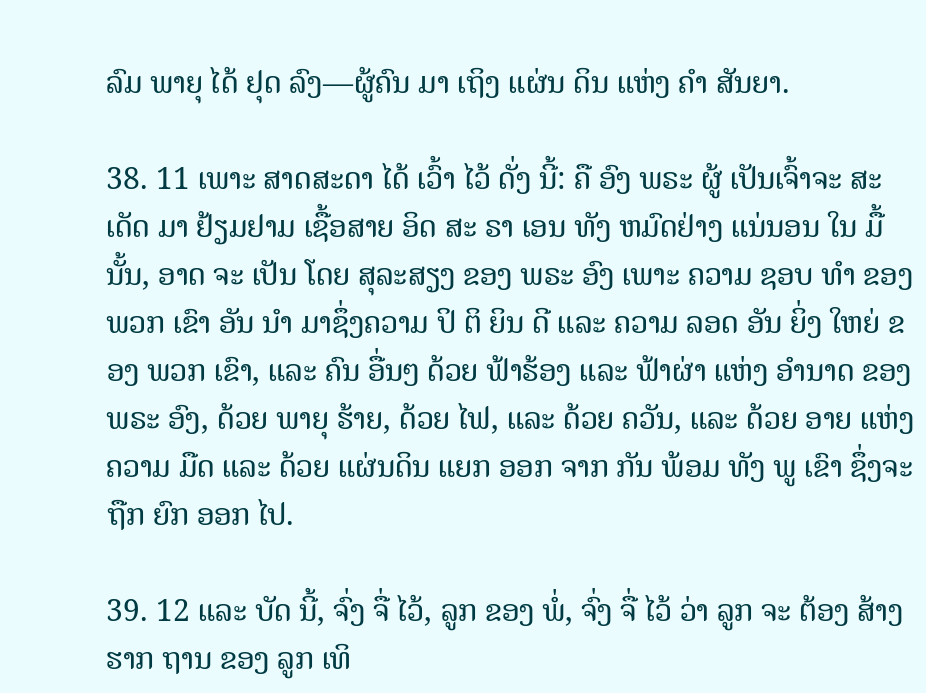ລົມ ພາຍຸ ໄດ້ ຢຸດ ລົງ—ຜູ້ຄົນ ມາ ເຖິງ ແຜ່ນ ດິນ ແຫ່ງ ຄໍາ ສັນຍາ.

38. 11 ເພາະ ສາດສະດາ ໄດ້ ເວົ້າ ໄວ້ ດັ່ງ ນີ້: ຄື ອົງ ພຣະ ຜູ້ ເປັນເຈົ້າຈະ ສະ ເດັດ ມາ ຢ້ຽມຢາມ ເຊື້ອສາຍ ອິດ ສະ ຣາ ເອນ ທັງ ຫມົດຢ່າງ ແນ່ນອນ ໃນ ມື້ນັ້ນ, ອາດ ຈະ ເປັນ ໂດຍ ສຸລະສຽງ ຂອງ ພຣະ ອົງ ເພາະ ຄວາມ ຊອບ ທໍາ ຂອງ ພວກ ເຂົາ ອັນ ນໍາ ມາຊຶ່ງຄວາມ ປິ ຕິ ຍິນ ດີ ແລະ ຄວາມ ລອດ ອັນ ຍິ່ງ ໃຫຍ່ ຂອງ ພວກ ເຂົາ, ແລະ ຄົນ ອື່ນໆ ດ້ວຍ ຟ້າຮ້ອງ ແລະ ຟ້າຜ່າ ແຫ່ງ ອໍານາດ ຂອງ ພຣະ ອົງ, ດ້ວຍ ພາຍຸ ຮ້າຍ, ດ້ວຍ ໄຟ, ແລະ ດ້ວຍ ຄວັນ, ແລະ ດ້ວຍ ອາຍ ແຫ່ງ ຄວາມ ມືດ ແລະ ດ້ວຍ ແຜ່ນດິນ ແຍກ ອອກ ຈາກ ກັນ ພ້ອມ ທັງ ພູ ເຂົາ ຊຶ່ງຈະ ຖືກ ຍົກ ອອກ ໄປ.

39. 12 ແລະ ບັດ ນີ້, ຈົ່ງ ຈື່ ໄວ້, ລູກ ຂອງ ພໍ່, ຈົ່ງ ຈື່ ໄວ້ ວ່າ ລູກ ຈະ ຕ້ອງ ສ້າງ ຮາກ ຖານ ຂອງ ລູກ ເທິ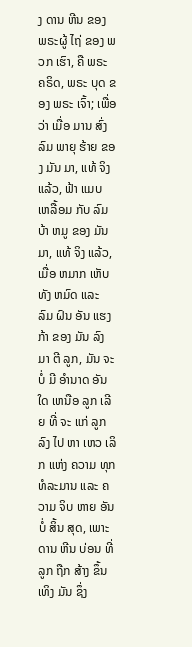ງ ດານ ຫີນ ຂອງ ພຣະຜູ້ ໄຖ່ ຂອງ ພວກ ເຮົາ, ຄື ພຣະ ຄຣິດ, ພຣະ ບຸດ ຂອງ ພຣະ ເຈົ້າ; ເພື່ອ ວ່າ ເມື່ອ ມານ ສົ່ງ ລົມ ພາຍຸ ຮ້າຍ ຂອງ ມັນ ມາ, ແທ້ ຈິງ ແລ້ວ, ຟ້າ ແມບ ເຫລື້ອມ ກັບ ລົມ ບ້າ ຫມູ ຂອງ ມັນ ມາ, ແທ້ ຈິງ ແລ້ວ, ເມື່ອ ຫມາກ ເຫັບ ທັງ ຫມົດ ແລະ ລົມ ຝົນ ອັນ ແຮງ ກ້າ ຂອງ ມັນ ລົງ ມາ ຕີ ລູກ, ມັນ ຈະ ບໍ່ ມີ ອໍານາດ ອັນ ໃດ ເຫນືອ ລູກ ເລີຍ ທີ່ ຈະ ແກ່ ລູກ ລົງ ໄປ ຫາ ເຫວ ເລິກ ແຫ່ງ ຄວາມ ທຸກ ທໍລະມານ ແລະ ຄວາມ ຈິບ ຫາຍ ອັນ ບໍ່ ສິ້ນ ສຸດ, ເພາະ ດານ ຫີນ ບ່ອນ ທີ່ ລູກ ຖືກ ສ້າງ ຂຶ້ນ ເທິງ ມັນ ຊຶ່ງ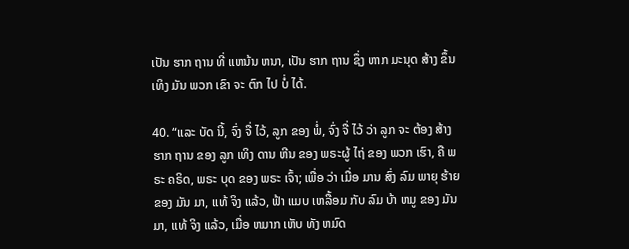ເປັນ ຮາກ ຖານ ທີ່ ແຫນ້ນ ຫນາ, ເປັນ ຮາກ ຖານ ຊຶ່ງ ຫາກ ມະນຸດ ສ້າງ ຂຶ້ນ ເທິງ ມັນ ພວກ ເຂົາ ຈະ ຕົກ ໄປ ບໍ່ ໄດ້.

40. “ແລະ ບັດ ນີ້, ຈົ່ງ ຈື່ ໄວ້, ລູກ ຂອງ ພໍ່, ຈົ່ງ ຈື່ ໄວ້ ວ່າ ລູກ ຈະ ຕ້ອງ ສ້າງ ຮາກ ຖານ ຂອງ ລູກ ເທິງ ດານ ຫີນ ຂອງ ພຣະຜູ້ ໄຖ່ ຂອງ ພວກ ເຮົາ, ຄື ພຣະ ຄຣິດ, ພຣະ ບຸດ ຂອງ ພຣະ ເຈົ້າ; ເພື່ອ ວ່າ ເມື່ອ ມານ ສົ່ງ ລົມ ພາຍຸ ຮ້າຍ ຂອງ ມັນ ມາ, ແທ້ ຈິງ ແລ້ວ, ຟ້າ ແມບ ເຫລື້ອມ ກັບ ລົມ ບ້າ ຫມູ ຂອງ ມັນ ມາ, ແທ້ ຈິງ ແລ້ວ, ເມື່ອ ຫມາກ ເຫັບ ທັງ ຫມົດ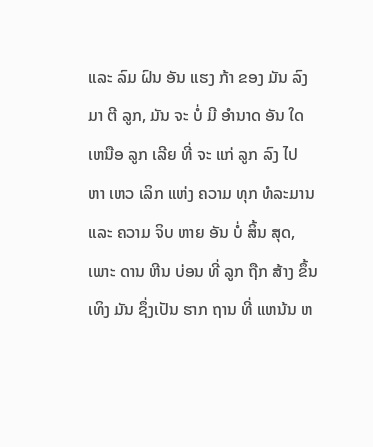ແລະ ລົມ ຝົນ ອັນ ແຮງ ກ້າ ຂອງ ມັນ ລົງ ມາ ຕີ ລູກ, ມັນ ຈະ ບໍ່ ມີ ອໍານາດ ອັນ ໃດ ເຫນືອ ລູກ ເລີຍ ທີ່ ຈະ ແກ່ ລູກ ລົງ ໄປ ຫາ ເຫວ ເລິກ ແຫ່ງ ຄວາມ ທຸກ ທໍລະມານ ແລະ ຄວາມ ຈິບ ຫາຍ ອັນ ບໍ່ ສິ້ນ ສຸດ, ເພາະ ດານ ຫີນ ບ່ອນ ທີ່ ລູກ ຖືກ ສ້າງ ຂຶ້ນ ເທິງ ມັນ ຊຶ່ງເປັນ ຮາກ ຖານ ທີ່ ແຫນ້ນ ຫ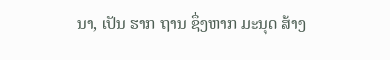ນາ, ເປັນ ຮາກ ຖານ ຊຶ່ງຫາກ ມະນຸດ ສ້າງ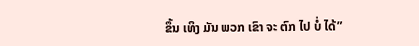ຂຶ້ນ ເທິງ ມັນ ພວກ ເຂົາ ຈະ ຕົກ ໄປ ບໍ່ ໄດ້”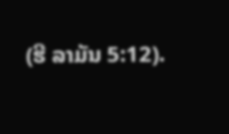(ຮີ ລາມັນ 5:12).